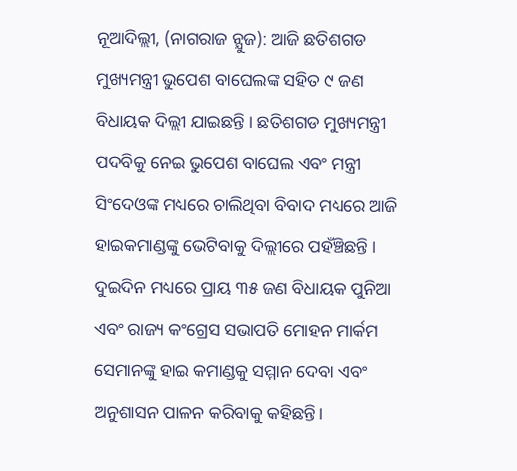ନୂଆଦିଲ୍ଲୀ, (ନାଗରାଜ ନ୍ଯୁଜ): ଆଜି ଛତିଶଗଡ ମୁଖ୍ୟମନ୍ତ୍ରୀ ଭୁପେଶ ବାଘେଲଙ୍କ ସହିତ ୯ ଜଣ ବିଧାୟକ ଦିଲ୍ଲୀ ଯାଇଛନ୍ତି । ଛତିଶଗଡ ମୁଖ୍ୟମନ୍ତ୍ରୀ ପଦବିକୁ ନେଇ ଭୁପେଶ ବାଘେଲ ଏବଂ ମନ୍ତ୍ରୀ ସିଂଦେଓଙ୍କ ମଧ୍ୟରେ ଚାଲିଥିବା ବିବାଦ ମଧ୍ୟରେ ଆଜି ହାଇକମାଣ୍ଡଙ୍କୁ ଭେଟିବାକୁ ଦିଲ୍ଲୀରେ ପହଁଞ୍ଚିଛନ୍ତି । ଦୁଇଦିନ ମଧ୍ୟରେ ପ୍ରାୟ ୩୫ ଜଣ ବିଧାୟକ ପୁନିଆ ଏବଂ ରାଜ୍ୟ କଂଗ୍ରେସ ସଭାପତି ମୋହନ ମାର୍କମ ସେମାନଙ୍କୁ ହାଇ କମାଣ୍ଡକୁ ସମ୍ମାନ ଦେବା ଏବଂ ଅନୁଶାସନ ପାଳନ କରିବାକୁ କହିଛନ୍ତି।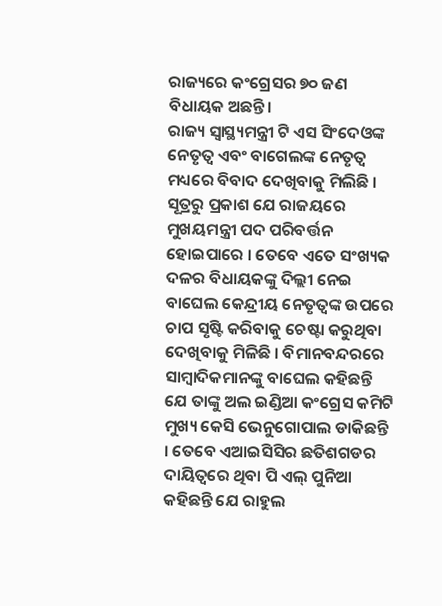ରାଜ୍ୟରେ କଂଗ୍ରେସର ୭୦ ଜଣ ବିଧାୟକ ଅଛନ୍ତି।
ରାଜ୍ୟ ସ୍ୱାସ୍ଥ୍ୟମନ୍ତ୍ରୀ ଟି ଏସ ସିଂଦେଓଙ୍କ ନେତୃତ୍ୱ ଏବଂ ବାଗେଲଙ୍କ ନେତୃତ୍ୱ ମଧ୍ୟରେ ବିବାଦ ଦେଖିବାକୁ ମିଲିଛି । ସୂତ୍ରରୁ ପ୍ରକାଶ ଯେ ରାଜୟରେ ମୁଖୟମନ୍ତ୍ରୀ ପଦ ପରିବର୍ତ୍ତନ ହୋଇପାରେ । ତେବେ ଏତେ ସଂଖ୍ୟକ ଦଳର ବିଧାୟକଙ୍କୁ ଦିଲ୍ଲୀ ନେଇ ବାଘେଲ କେନ୍ଦ୍ରୀୟ ନେତୃତ୍ୱଙ୍କ ଉପରେ ଚାପ ସୃଷ୍ଟି କରିବାକୁ ଚେଷ୍ଟା କରୁଥିବା ଦେଖିବାକୁ ମିଳିଛି । ବିମାନବନ୍ଦରରେ ସାମ୍ବାଦିକମାନଙ୍କୁ ବାଘେଲ କହିଛନ୍ତି ଯେ ତାଙ୍କୁ ଅଲ ଇଣ୍ଡିଆ କଂଗ୍ରେସ କମିଟି ମୁଖ୍ୟ କେସି ଭେନୁଗୋପାଲ ଡାକିଛନ୍ତି । ତେବେ ଏଆଇସିସିର ଛତିଶଗଡର ଦାୟିତ୍ୱରେ ଥିବା ପି ଏଲ୍ ପୁନିଆ କହିଛନ୍ତି ଯେ ରାହୁଲ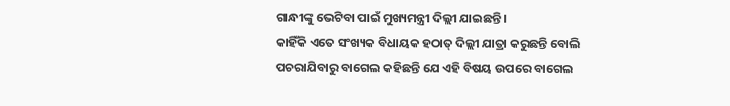ଗାନ୍ଧୀଙ୍କୁ ଭେଟିବା ପାଇଁ ମୁଖ୍ୟମନ୍ତ୍ରୀ ଦିଲ୍ଲୀ ଯାଇଛନ୍ତି ।
କାହିଁକି ଏତେ ସଂଖ୍ୟକ ବିଧାୟକ ହଠାତ୍ ଦିଲ୍ଲୀ ଯାତ୍ରା କରୁଛନ୍ତି ବୋଲି ପଚରାଯିବାରୁ ବାଗେଲ କହିଛନ୍ତି ଯେ ଏହି ବିଷୟ ଉପରେ ବାଗେଲ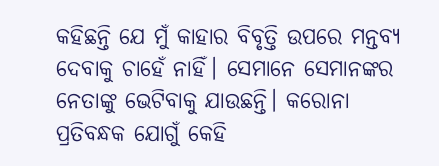କହିଛନ୍ତି ଯେ ମୁଁ କାହାର ବିବୃତ୍ତି ଉପରେ ମନ୍ତବ୍ୟ ଦେବାକୁ ଚାହେଁ ନାହିଁ। ସେମାନେ ସେମାନଙ୍କର ନେତାଙ୍କୁ ଭେଟିବାକୁ ଯାଉଛନ୍ତି। କରୋନା ପ୍ରତିବନ୍ଧକ ଯୋଗୁଁ କେହି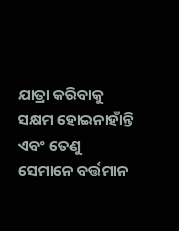ଯାତ୍ରା କରିବାକୁ ସକ୍ଷମ ହୋଇନାହାଁନ୍ତି ଏବଂ ତେଣୁ ସେମାନେ ବର୍ତ୍ତମାନ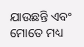ଯାଉଛନ୍ତି ଏବଂ ମୋତେ ମଧ୍ୟ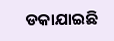ଡକାଯାଇଛି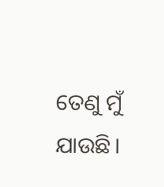ତେଣୁ ମୁଁ ଯାଉଛି।